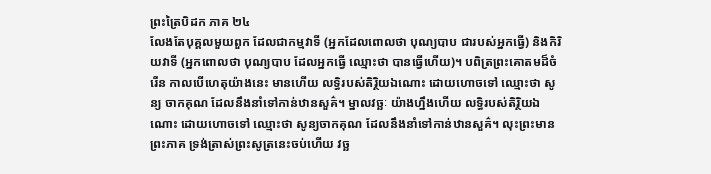ព្រះត្រៃបិដក ភាគ ២៤
លែងតែបុគ្គលមួយពួក ដែលជាកម្មវាទី (អ្នកដែលពោលថា បុណ្យបាប ជារបស់អ្នកធ្វើ) និងកិរិយវាទី (អ្នកពោលថា បុណ្យបាប ដែលអ្នកធ្វើ ឈ្មោះថា បានធ្វើហើយ)។ បពិត្រព្រះគោតមដ៏ចំរើន កាលបើហេតុយ៉ាងនេះ មានហើយ លទ្ធិរបស់តិរ្ថិយឯណោះ ដោយហោចទៅ ឈ្មោះថា សូន្យ ចាកគុណ ដែលនឹងនាំទៅកាន់ឋានសួគ៌។ ម្នាលវច្ឆៈ យ៉ាងហ្នឹងហើយ លទ្ធិរបស់តិរ្ថិយឯណោះ ដោយហោចទៅ ឈ្មោះថា សូន្យចាកគុណ ដែលនឹងនាំទៅកាន់ឋានសួគ៌។ លុះព្រះមានព្រះភាគ ទ្រង់ត្រាស់ព្រះសូត្រនេះចប់ហើយ វច្ឆ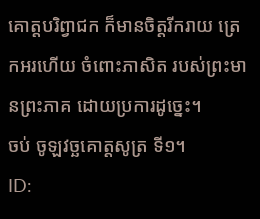គោត្តបរិព្វាជក ក៏មានចិត្តរីករាយ ត្រេកអរហើយ ចំពោះភាសិត របស់ព្រះមានព្រះភាគ ដោយប្រការដូច្នេះ។
ចប់ ចូឡវច្ឆគោត្តសូត្រ ទី១។
ID: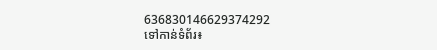636830146629374292
ទៅកាន់ទំព័រ៖